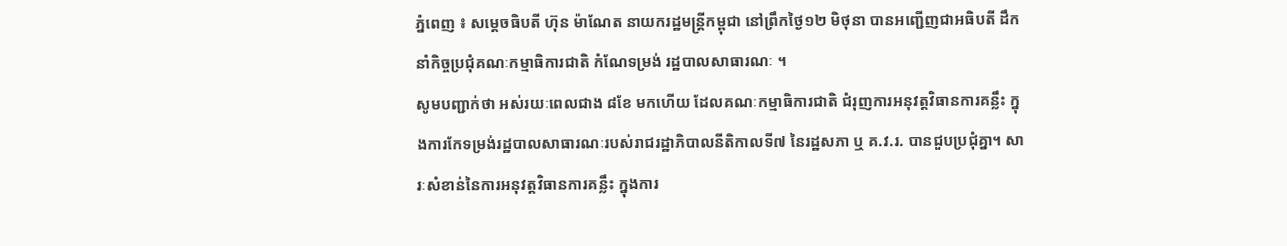ភ្នំពេញ ៖ សម្ដេចធិបតី ហ៊ុន ម៉ាណែត នាយករដ្ឋមន្ដ្រីកម្ពុជា នៅព្រឹកថ្ងៃ១២ មិថុនា បានអញ្ជើញជាអធិបតី ដឹកនាំកិច្ចប្រជុំគណៈកម្មាធិការជាតិ កំណែទម្រង់ រដ្ឋបាលសាធារណៈ ។
សូមបញ្ជាក់ថា អស់រយៈពេលជាង ៨ខែ មកហើយ ដែលគណៈកម្មាធិការជាតិ ជំរុញការអនុវត្តវិធានការគន្លឹះ ក្នុងការកែទម្រង់រដ្ឋបាលសាធារណៈរបស់រាជរដ្ឋាភិបាលនីតិកាលទី៧ នៃរដ្ឋសភា ឬ គ.វ.រ. បានជួបប្រជុំគ្នា។ សារៈសំខាន់នៃការអនុវត្តវិធានការគន្លឹះ ក្នុងការ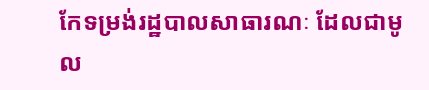កែទម្រង់រដ្ឋបាលសាធារណៈ ដែលជាមូល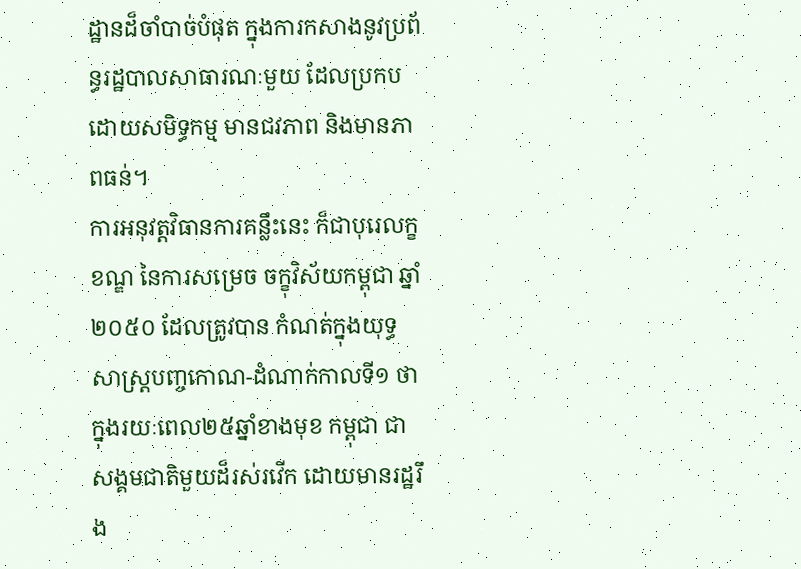ដ្ឋានដ៏ចាំបាច់បំផុត ក្នុងការកសាងនូវប្រព័ន្ធរដ្ឋបាលសាធារណៈមួយ ដែលប្រកបដោយសមិទ្ធកម្ម មានជវភាព និងមានភាពធន់។
ការអនុវត្តវិធានការគន្លឹះនេះ ក៏ជាបុរេលក្ខខណ្ឌ នៃការសម្រេច ចក្ខុវិស័យកម្ពុជា ឆ្នាំ២០៥០ ដែលត្រូវបាន កំណត់ក្នុងយុទ្ធសាស្រ្តបញ្ចកោណ-ដំណាក់កាលទី១ ថា ក្នុងរយៈពេល២៥ឆ្នាំខាងមុខ កម្ពុជា ជាសង្គមជាតិមួយដ៏រស់រវើក ដោយមានរដ្ឋរឹង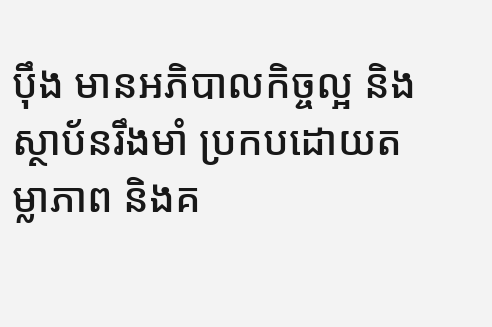ប៉ឹង មានអភិបាលកិច្ចល្អ និងស្ថាប័នរឹងមាំ ប្រកបដោយតម្លាភាព និងគ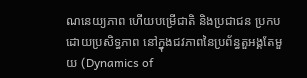ណនេយ្យភាព ហើយបម្រើជាតិ និងប្រជាជន ប្រកបដោយប្រសិទ្ធភាព នៅក្នុងជវភាពនៃប្រព័ន្ធតួអង្គតែមួយ (Dynamics of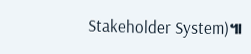Stakeholder System)៕